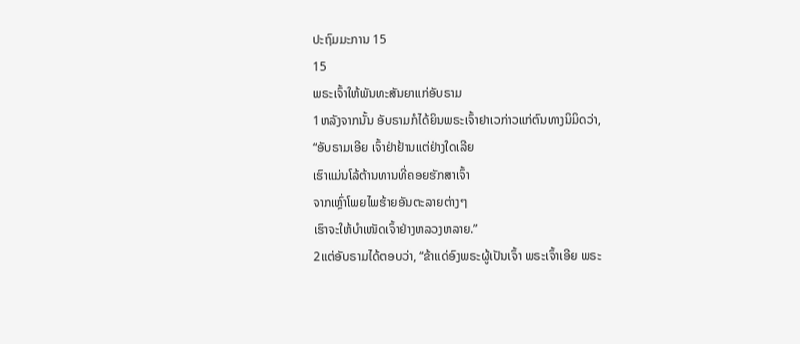ປະຖົມມະການ 15
15
ພຣະເຈົ້າໃຫ້ພັນທະສັນຍາແກ່ອັບຣາມ
1ຫລັງຈາກນັ້ນ ອັບຣາມກໍໄດ້ຍິນພຣະເຈົ້າຢາເວກ່າວແກ່ຕົນທາງນິມິດວ່າ,
“ອັບຣາມເອີຍ ເຈົ້າຢ່າຢ້ານແຕ່ຢ່າງໃດເລີຍ
ເຮົາແມ່ນໂລ້ຕ້ານທານທີ່ຄອຍຮັກສາເຈົ້າ
ຈາກເຫຼົ່າໂພຍໄພຮ້າຍອັນຕະລາຍຕ່າງໆ
ເຮົາຈະໃຫ້ບຳເໜັດເຈົ້າຢ່າງຫລວງຫລາຍ.”
2ແຕ່ອັບຣາມໄດ້ຕອບວ່າ, “ຂ້າແດ່ອົງພຣະຜູ້ເປັນເຈົ້າ ພຣະເຈົ້າເອີຍ ພຣະ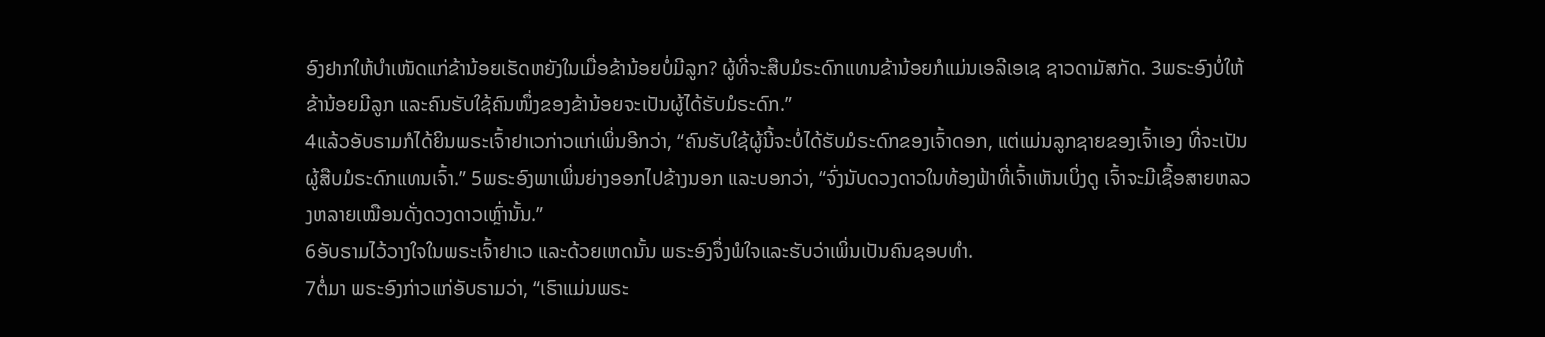ອົງຢາກໃຫ້ບຳເໜັດແກ່ຂ້ານ້ອຍເຮັດຫຍັງໃນເມື່ອຂ້ານ້ອຍບໍ່ມີລູກ? ຜູ້ທີ່ຈະສືບມໍຣະດົກແທນຂ້ານ້ອຍກໍແມ່ນເອລີເອເຊ ຊາວດາມັສກັດ. 3ພຣະອົງບໍ່ໃຫ້ຂ້ານ້ອຍມີລູກ ແລະຄົນຮັບໃຊ້ຄົນໜຶ່ງຂອງຂ້ານ້ອຍຈະເປັນຜູ້ໄດ້ຮັບມໍຣະດົກ.”
4ແລ້ວອັບຣາມກໍໄດ້ຍິນພຣະເຈົ້າຢາເວກ່າວແກ່ເພິ່ນອີກວ່າ, “ຄົນຮັບໃຊ້ຜູ້ນີ້ຈະບໍ່ໄດ້ຮັບມໍຣະດົກຂອງເຈົ້າດອກ, ແຕ່ແມ່ນລູກຊາຍຂອງເຈົ້າເອງ ທີ່ຈະເປັນຜູ້ສືບມໍຣະດົກແທນເຈົ້າ.” 5ພຣະອົງພາເພິ່ນຍ່າງອອກໄປຂ້າງນອກ ແລະບອກວ່າ, “ຈົ່ງນັບດວງດາວໃນທ້ອງຟ້າທີ່ເຈົ້າເຫັນເບິ່ງດູ ເຈົ້າຈະມີເຊື້ອສາຍຫລວງຫລາຍເໝືອນດັ່ງດວງດາວເຫຼົ່ານັ້ນ.”
6ອັບຣາມໄວ້ວາງໃຈໃນພຣະເຈົ້າຢາເວ ແລະດ້ວຍເຫດນັ້ນ ພຣະອົງຈຶ່ງພໍໃຈແລະຮັບວ່າເພິ່ນເປັນຄົນຊອບທຳ.
7ຕໍ່ມາ ພຣະອົງກ່າວແກ່ອັບຣາມວ່າ, “ເຮົາແມ່ນພຣະ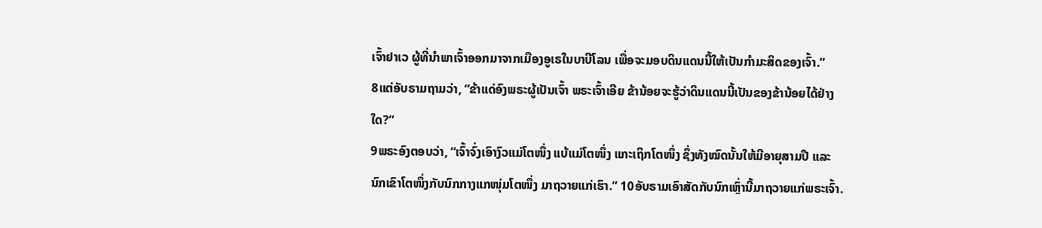ເຈົ້າຢາເວ ຜູ້ທີ່ນຳພາເຈົ້າອອກມາຈາກເມືອງອູເຣໃນບາບີໂລນ ເພື່ອຈະມອບດິນແດນນີ້ໃຫ້ເປັນກຳມະສິດຂອງເຈົ້າ.”
8ແຕ່ອັບຣາມຖາມວ່າ, “ຂ້າແດ່ອົງພຣະຜູ້ເປັນເຈົ້າ ພຣະເຈົ້າເອີຍ ຂ້ານ້ອຍຈະຮູ້ວ່າດິນແດນນີ້ເປັນຂອງຂ້ານ້ອຍໄດ້ຢ່າງໃດ?”
9ພຣະອົງຕອບວ່າ, “ເຈົ້າຈົ່ງເອົາງົວແມ່ໂຕໜຶ່ງ ແບ້ແມ່ໂຕໜຶ່ງ ແກະເຖິກໂຕໜຶ່ງ ຊຶ່ງທັງໝົດນັ້ນໃຫ້ມີອາຍຸສາມປີ ແລະນົກເຂົາໂຕໜຶ່ງກັບນົກກາງແກໜຸ່ມໂຕໜຶ່ງ ມາຖວາຍແກ່ເຮົາ.” 10ອັບຣາມເອົາສັດກັບນົກເຫຼົ່ານີ້ມາຖວາຍແກ່ພຣະເຈົ້າ.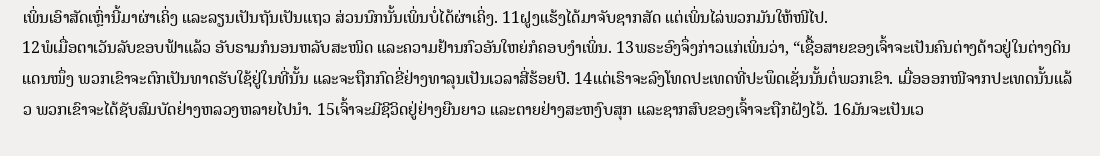ເພິ່ນເອົາສັດເຫຼົ່ານີ້ມາຜ່າເຄິ່ງ ແລະລຽນເປັນຖັນເປັນແຖວ ສ່ວນນົກນັ້ນເພິ່ນບໍ່ໄດ້ຜ່າເຄິ່ງ. 11ຝູງແຮ້ງໄດ້ມາຈັບຊາກສັດ ແຕ່ເພິ່ນໄລ່ພວກມັນໃຫ້ໜີໄປ.
12ພໍເມື່ອຕາເວັນລັບຂອບຟ້າແລ້ວ ອັບຣາມກໍນອນຫລັບສະໜິດ ແລະຄວາມຢ້ານກົວອັນໃຫຍ່ກໍຄອບງຳເພິ່ນ. 13ພຣະອົງຈຶ່ງກ່າວແກ່ເພິ່ນວ່າ, “ເຊື້ອສາຍຂອງເຈົ້າຈະເປັນຄົນຕ່າງດ້າວຢູ່ໃນຕ່າງດິນແດນໜຶ່ງ ພວກເຂົາຈະຕົກເປັນທາດຮັບໃຊ້ຢູ່ໃນທີ່ນັ້ນ ແລະຈະຖືກກົດຂີ່ຢ່າງທາລຸນເປັນເວລາສີ່ຮ້ອຍປີ. 14ແຕ່ເຮົາຈະລົງໂທດປະເທດທີ່ປະພຶດເຊັ່ນນັ້ນຕໍ່ພວກເຂົາ. ເມື່ອອອກໜີຈາກປະເທດນັ້ນແລ້ວ ພວກເຂົາຈະໄດ້ຊັບສົມບັດຢ່າງຫລວງຫລາຍໄປນຳ. 15ເຈົ້າຈະມີຊີວິດຢູ່ຢ່າງຍືນຍາວ ແລະຕາຍຢ່າງສະຫງົບສຸກ ແລະຊາກສົບຂອງເຈົ້າຈະຖືກຝັງໄວ້. 16ມັນຈະເປັນເວ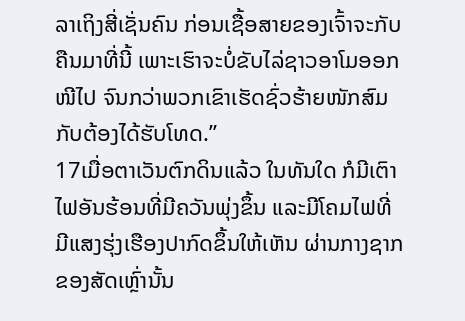ລາເຖິງສີ່ເຊັ່ນຄົນ ກ່ອນເຊື້ອສາຍຂອງເຈົ້າຈະກັບຄືນມາທີ່ນີ້ ເພາະເຮົາຈະບໍ່ຂັບໄລ່ຊາວອາໂມອອກໜີໄປ ຈົນກວ່າພວກເຂົາເຮັດຊົ່ວຮ້າຍໜັກສົມກັບຕ້ອງໄດ້ຮັບໂທດ.”
17ເມື່ອຕາເວັນຕົກດິນແລ້ວ ໃນທັນໃດ ກໍມີເຕົາໄຟອັນຮ້ອນທີ່ມີຄວັນພຸ່ງຂຶ້ນ ແລະມີໂຄມໄຟທີ່ມີແສງຮຸ່ງເຮືອງປາກົດຂຶ້ນໃຫ້ເຫັນ ຜ່ານກາງຊາກຂອງສັດເຫຼົ່ານັ້ນ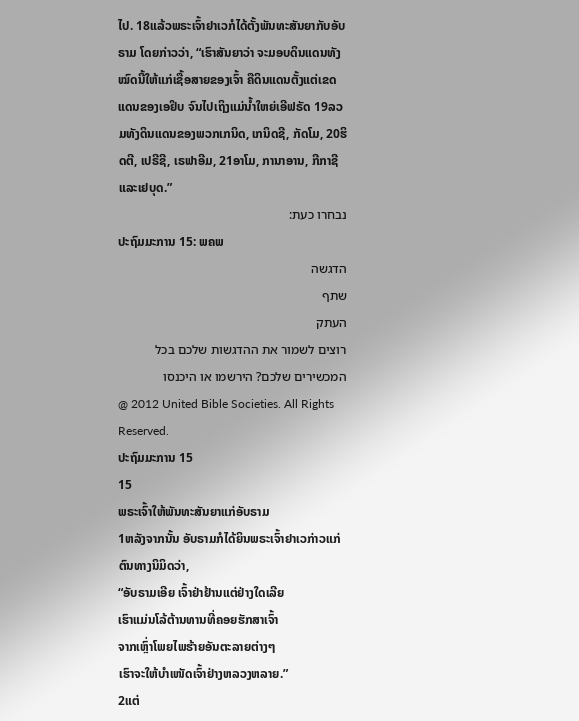ໄປ. 18ແລ້ວພຣະເຈົ້າຢາເວກໍໄດ້ຕັ້ງພັນທະສັນຍາກັບອັບຣາມ ໂດຍກ່າວວ່າ, “ເຮົາສັນຍາວ່າ ຈະມອບດິນແດນທັງໝົດນີ້ໃຫ້ແກ່ເຊື້ອສາຍຂອງເຈົ້າ ຄືດິນແດນຕັ້ງແຕ່ເຂດແດນຂອງເອຢິບ ຈົນໄປເຖິງແມ່ນໍ້າໃຫຍ່ເອີຟຣັດ 19ລວມທັງດິນແດນຂອງພວກເກນິດ, ເກນິດຊີ, ກັດໂມ, 20ຮິດຕີ, ເປຣີຊີ, ເຣຟາອີມ, 21ອາໂມ, ການາອານ, ກີກາຊີ ແລະເຢບຸດ.”
נבחרו כעת:
ປະຖົມມະການ 15: ພຄພ
הדגשה
שתף
העתק
רוצים לשמור את ההדגשות שלכם בכל המכשירים שלכם? הירשמו או היכנסו
@ 2012 United Bible Societies. All Rights Reserved.
ປະຖົມມະການ 15
15
ພຣະເຈົ້າໃຫ້ພັນທະສັນຍາແກ່ອັບຣາມ
1ຫລັງຈາກນັ້ນ ອັບຣາມກໍໄດ້ຍິນພຣະເຈົ້າຢາເວກ່າວແກ່ຕົນທາງນິມິດວ່າ,
“ອັບຣາມເອີຍ ເຈົ້າຢ່າຢ້ານແຕ່ຢ່າງໃດເລີຍ
ເຮົາແມ່ນໂລ້ຕ້ານທານທີ່ຄອຍຮັກສາເຈົ້າ
ຈາກເຫຼົ່າໂພຍໄພຮ້າຍອັນຕະລາຍຕ່າງໆ
ເຮົາຈະໃຫ້ບຳເໜັດເຈົ້າຢ່າງຫລວງຫລາຍ.”
2ແຕ່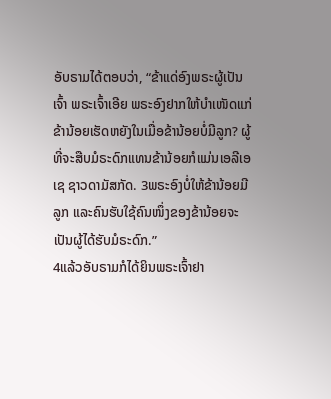ອັບຣາມໄດ້ຕອບວ່າ, “ຂ້າແດ່ອົງພຣະຜູ້ເປັນເຈົ້າ ພຣະເຈົ້າເອີຍ ພຣະອົງຢາກໃຫ້ບຳເໜັດແກ່ຂ້ານ້ອຍເຮັດຫຍັງໃນເມື່ອຂ້ານ້ອຍບໍ່ມີລູກ? ຜູ້ທີ່ຈະສືບມໍຣະດົກແທນຂ້ານ້ອຍກໍແມ່ນເອລີເອເຊ ຊາວດາມັສກັດ. 3ພຣະອົງບໍ່ໃຫ້ຂ້ານ້ອຍມີລູກ ແລະຄົນຮັບໃຊ້ຄົນໜຶ່ງຂອງຂ້ານ້ອຍຈະເປັນຜູ້ໄດ້ຮັບມໍຣະດົກ.”
4ແລ້ວອັບຣາມກໍໄດ້ຍິນພຣະເຈົ້າຢາ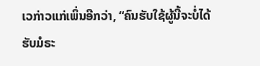ເວກ່າວແກ່ເພິ່ນອີກວ່າ, “ຄົນຮັບໃຊ້ຜູ້ນີ້ຈະບໍ່ໄດ້ຮັບມໍຣະ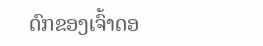ດົກຂອງເຈົ້າດອ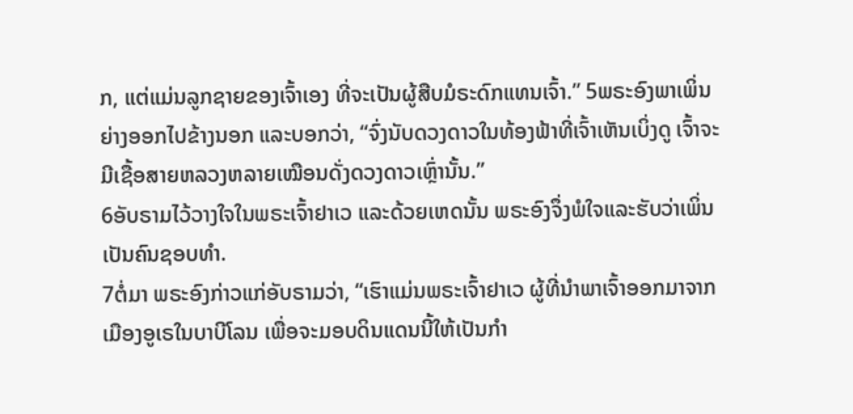ກ, ແຕ່ແມ່ນລູກຊາຍຂອງເຈົ້າເອງ ທີ່ຈະເປັນຜູ້ສືບມໍຣະດົກແທນເຈົ້າ.” 5ພຣະອົງພາເພິ່ນຍ່າງອອກໄປຂ້າງນອກ ແລະບອກວ່າ, “ຈົ່ງນັບດວງດາວໃນທ້ອງຟ້າທີ່ເຈົ້າເຫັນເບິ່ງດູ ເຈົ້າຈະມີເຊື້ອສາຍຫລວງຫລາຍເໝືອນດັ່ງດວງດາວເຫຼົ່ານັ້ນ.”
6ອັບຣາມໄວ້ວາງໃຈໃນພຣະເຈົ້າຢາເວ ແລະດ້ວຍເຫດນັ້ນ ພຣະອົງຈຶ່ງພໍໃຈແລະຮັບວ່າເພິ່ນເປັນຄົນຊອບທຳ.
7ຕໍ່ມາ ພຣະອົງກ່າວແກ່ອັບຣາມວ່າ, “ເຮົາແມ່ນພຣະເຈົ້າຢາເວ ຜູ້ທີ່ນຳພາເຈົ້າອອກມາຈາກເມືອງອູເຣໃນບາບີໂລນ ເພື່ອຈະມອບດິນແດນນີ້ໃຫ້ເປັນກຳ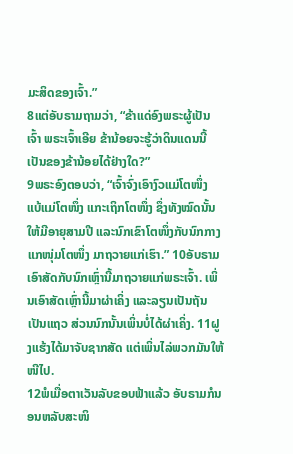ມະສິດຂອງເຈົ້າ.”
8ແຕ່ອັບຣາມຖາມວ່າ, “ຂ້າແດ່ອົງພຣະຜູ້ເປັນເຈົ້າ ພຣະເຈົ້າເອີຍ ຂ້ານ້ອຍຈະຮູ້ວ່າດິນແດນນີ້ເປັນຂອງຂ້ານ້ອຍໄດ້ຢ່າງໃດ?”
9ພຣະອົງຕອບວ່າ, “ເຈົ້າຈົ່ງເອົາງົວແມ່ໂຕໜຶ່ງ ແບ້ແມ່ໂຕໜຶ່ງ ແກະເຖິກໂຕໜຶ່ງ ຊຶ່ງທັງໝົດນັ້ນໃຫ້ມີອາຍຸສາມປີ ແລະນົກເຂົາໂຕໜຶ່ງກັບນົກກາງແກໜຸ່ມໂຕໜຶ່ງ ມາຖວາຍແກ່ເຮົາ.” 10ອັບຣາມເອົາສັດກັບນົກເຫຼົ່ານີ້ມາຖວາຍແກ່ພຣະເຈົ້າ. ເພິ່ນເອົາສັດເຫຼົ່ານີ້ມາຜ່າເຄິ່ງ ແລະລຽນເປັນຖັນເປັນແຖວ ສ່ວນນົກນັ້ນເພິ່ນບໍ່ໄດ້ຜ່າເຄິ່ງ. 11ຝູງແຮ້ງໄດ້ມາຈັບຊາກສັດ ແຕ່ເພິ່ນໄລ່ພວກມັນໃຫ້ໜີໄປ.
12ພໍເມື່ອຕາເວັນລັບຂອບຟ້າແລ້ວ ອັບຣາມກໍນອນຫລັບສະໜິ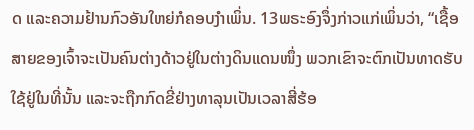ດ ແລະຄວາມຢ້ານກົວອັນໃຫຍ່ກໍຄອບງຳເພິ່ນ. 13ພຣະອົງຈຶ່ງກ່າວແກ່ເພິ່ນວ່າ, “ເຊື້ອສາຍຂອງເຈົ້າຈະເປັນຄົນຕ່າງດ້າວຢູ່ໃນຕ່າງດິນແດນໜຶ່ງ ພວກເຂົາຈະຕົກເປັນທາດຮັບໃຊ້ຢູ່ໃນທີ່ນັ້ນ ແລະຈະຖືກກົດຂີ່ຢ່າງທາລຸນເປັນເວລາສີ່ຮ້ອ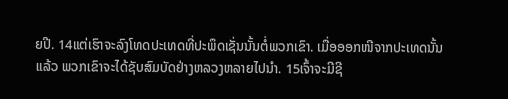ຍປີ. 14ແຕ່ເຮົາຈະລົງໂທດປະເທດທີ່ປະພຶດເຊັ່ນນັ້ນຕໍ່ພວກເຂົາ. ເມື່ອອອກໜີຈາກປະເທດນັ້ນແລ້ວ ພວກເຂົາຈະໄດ້ຊັບສົມບັດຢ່າງຫລວງຫລາຍໄປນຳ. 15ເຈົ້າຈະມີຊີ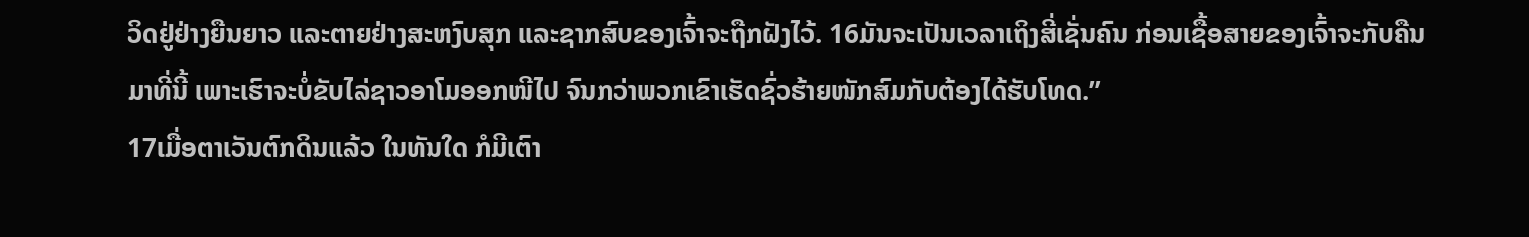ວິດຢູ່ຢ່າງຍືນຍາວ ແລະຕາຍຢ່າງສະຫງົບສຸກ ແລະຊາກສົບຂອງເຈົ້າຈະຖືກຝັງໄວ້. 16ມັນຈະເປັນເວລາເຖິງສີ່ເຊັ່ນຄົນ ກ່ອນເຊື້ອສາຍຂອງເຈົ້າຈະກັບຄືນມາທີ່ນີ້ ເພາະເຮົາຈະບໍ່ຂັບໄລ່ຊາວອາໂມອອກໜີໄປ ຈົນກວ່າພວກເຂົາເຮັດຊົ່ວຮ້າຍໜັກສົມກັບຕ້ອງໄດ້ຮັບໂທດ.”
17ເມື່ອຕາເວັນຕົກດິນແລ້ວ ໃນທັນໃດ ກໍມີເຕົາ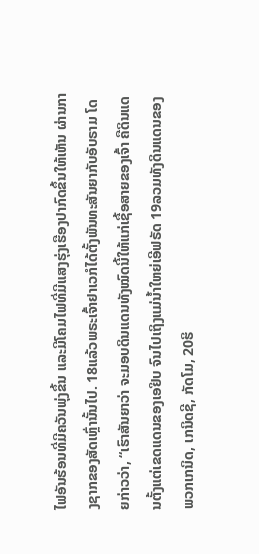ໄຟອັນຮ້ອນທີ່ມີຄວັນພຸ່ງຂຶ້ນ ແລະມີໂຄມໄຟທີ່ມີແສງຮຸ່ງເຮືອງປາກົດຂຶ້ນໃຫ້ເຫັນ ຜ່ານກາງຊາກຂອງສັດເຫຼົ່ານັ້ນໄປ. 18ແລ້ວພຣະເຈົ້າຢາເວກໍໄດ້ຕັ້ງພັນທະສັນຍາກັບອັບຣາມ ໂດຍກ່າວວ່າ, “ເຮົາສັນຍາວ່າ ຈະມອບດິນແດນທັງໝົດນີ້ໃຫ້ແກ່ເຊື້ອສາຍຂອງເຈົ້າ ຄືດິນແດນຕັ້ງແຕ່ເຂດແດນຂອງເອຢິບ ຈົນໄປເຖິງແມ່ນໍ້າໃຫຍ່ເອີຟຣັດ 19ລວມທັງດິນແດນຂອງພວກເກນິດ, ເກນິດຊີ, ກັດໂມ, 20ຮິ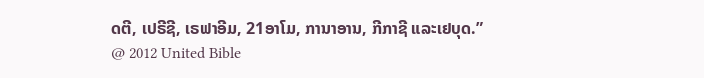ດຕີ, ເປຣີຊີ, ເຣຟາອີມ, 21ອາໂມ, ການາອານ, ກີກາຊີ ແລະເຢບຸດ.”
@ 2012 United Bible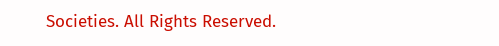Societies. All Rights Reserved.